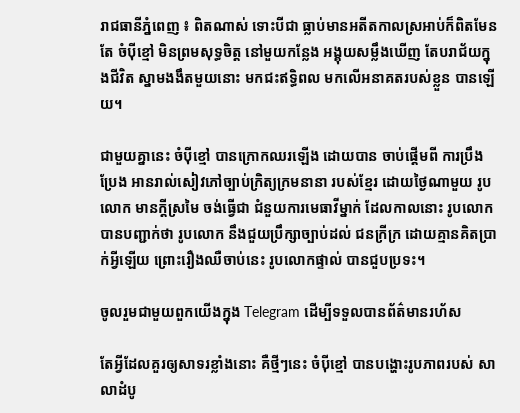រាជធានីភ្នំពេញ ៖ ពិតណាស់ ទោះបីជា ធ្លាប់មានអតីតកាលស្រអាប់ក៏ពិតមែន តែ ចំប៉ីខ្មៅ មិនព្រមសុទ្ធចិត្ត នៅមួយកន្លែង អង្គុយសម្លឹងឃើញ តែបរាជ័យក្នុងជីវិត ស្នាមងងឹតមួយនោះ មកជះឥទ្ធិពល មកលើអនាគតរបស់ខ្លួន បានឡើយ។

ជាមួយគ្នានេះ ចំប៉ីខ្មៅ បានក្រោកឈរឡើង ដោយបាន ចាប់ផ្តើមពី ការប្រឹងប្រែង អានរាល់សៀវភៅច្បាប់ក្រិត្យក្រមនានា របស់ខ្មែរ ដោយថ្ងៃណាមួយ រូបលោក មានក្តីស្រមៃ ចង់ធ្វើជា ជំនួយការមេធាវីម្នាក់ ដែលកាលនោះ រូបលោក បានបញ្ជាក់ថា រូបលោក នឹងជួយប្រឹក្សាច្បាប់ដល់ ជនក្រីក្រ ដោយគ្មានគិតប្រាក់អ្វីឡើយ ព្រោះរឿងឈឺចាប់នេះ រូបលោកផ្ទាល់ បានជួបប្រទះ។

ចូលរួមជាមួយពួកយើងក្នុង Telegram ដើម្បីទទួលបានព័ត៌មានរហ័ស

តែអ្វីដែលគួរឲ្យសាទរខ្លាំងនោះ គឺថ្មីៗនេះ ចំប៉ីខ្មៅ បានបង្ហោះរូបភាពរបស់ សាលាដំបូ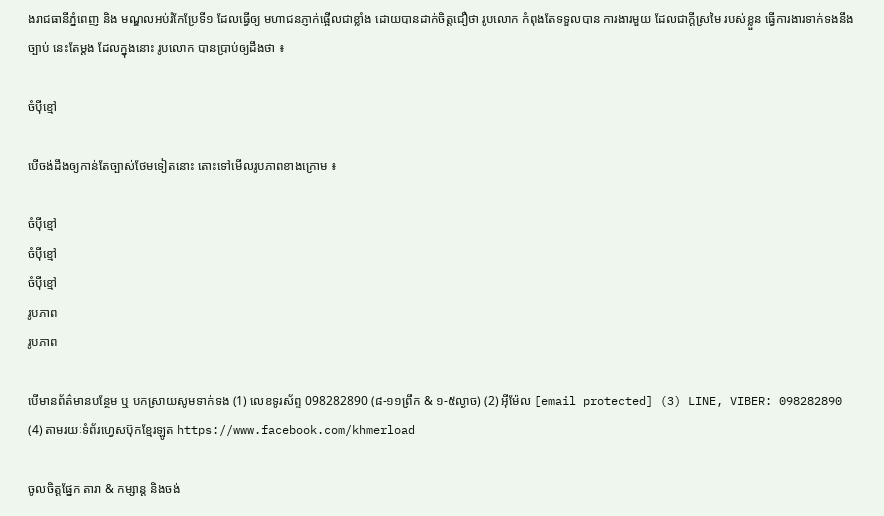ងរាជធានីភ្នំពេញ និង មណ្ឌលអប់រំកែប្រែទី១ ដែលធ្វើឲ្យ មហាជនភ្ញាក់ផ្អើលជាខ្លាំង ដោយបានដាក់ចិត្តជឿថា រូបលោក កំពុងតែទទួលបាន ការងារមួយ ដែលជាក្តីស្រមៃ របស់ខ្លួន ធ្វើការងារទាក់ទងនឹងច្បាប់ នេះតែម្តង ដែលក្នុងនោះ រូបលោក បានប្រាប់ឲ្យដឹងថា ៖

ចំប៉ីខ្មៅ

បើចង់ដឹងឲ្យកាន់តែច្បាស់ថែមទៀតនោះ តោះទៅមើលរូបភាពខាងក្រោម ៖

ចំប៉ីខ្មៅ
ចំប៉ីខ្មៅ
ចំប៉ីខ្មៅ
រូបភាព
រូបភាព

បើមានព័ត៌មានបន្ថែម ឬ បកស្រាយសូមទាក់ទង (1) លេខទូរស័ព្ទ 098282890 (៨-១១ព្រឹក & ១-៥ល្ងាច) (2) អ៊ីម៉ែល [email protected] (3) LINE, VIBER: 098282890 (4) តាមរយៈទំព័រហ្វេសប៊ុកខ្មែរឡូត https://www.facebook.com/khmerload

ចូលចិត្តផ្នែក តារា & កម្សាន្ដ និងចង់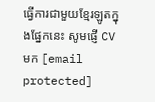ធ្វើការជាមួយខ្មែរឡូតក្នុងផ្នែកនេះ សូមផ្ញើ CV មក [email protected]